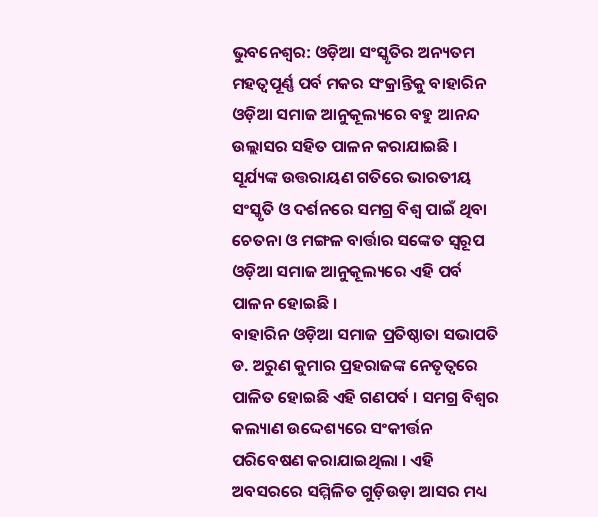ଭୁବନେଶ୍ବର: ଓଡ଼ିଆ ସଂସ୍କୃତିର ଅନ୍ୟତମ ମହତ୍ବପୂର୍ଣ୍ଣ ପର୍ବ ମକର ସଂକ୍ରାନ୍ତିକୁ ବାହାରିନ ଓଡ଼ିଆ ସମାଜ ଆନୁକୂଲ୍ୟରେ ବହୁ ଆନନ୍ଦ ଉଲ୍ଲାସର ସହିତ ପାଳନ କରାଯାଇଛି । ସୂର୍ଯ୍ୟଙ୍କ ଉତ୍ତରାୟଣ ଗତିରେ ଭାରତୀୟ ସଂସ୍କୃତି ଓ ଦର୍ଶନରେ ସମଗ୍ର ବିଶ୍ଵ ପାଇଁ ଥିବା ଚେତନା ଓ ମଙ୍ଗଳ ବାର୍ତ୍ତାର ସଙ୍କେତ ସ୍ବରୂପ ଓଡ଼ିଆ ସମାଜ ଆନୁକୂଲ୍ୟରେ ଏହି ପର୍ବ ପାଳନ ହୋଇଛି ।
ବାହାରିନ ଓଡ଼ିଆ ସମାଜ ପ୍ରତିଷ୍ଠାତା ସଭାପତି ଡ. ଅରୁଣ କୁମାର ପ୍ରହରାଜଙ୍କ ନେତୃତ୍ବରେ ପାଳିତ ହୋଇଛି ଏହି ଗଣପର୍ବ । ସମଗ୍ର ବିଶ୍ବର କଲ୍ୟାଣ ଉଦ୍ଦେଶ୍ୟରେ ସଂକୀର୍ତ୍ତନ ପରିବେଷଣ କରାଯାଇଥିଲା । ଏହି ଅବସରରେ ସମ୍ମିଳିତ ଗୁଡ଼ିଉଡ଼ା ଆସର ମଧ୍ୟ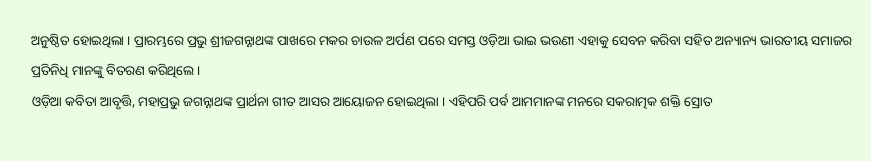ଅନୁଷ୍ଠିତ ହୋଇଥିଲା । ପ୍ରାରମ୍ଭରେ ପ୍ରଭୁ ଶ୍ରୀଜଗନ୍ନାଥଙ୍କ ପାଖରେ ମକର ଚାଉଳ ଅର୍ପଣ ପରେ ସମସ୍ତ ଓଡ଼ିଆ ଭାଇ ଭଉଣୀ ଏହାକୁ ସେବନ କରିବା ସହିତ ଅନ୍ୟାନ୍ୟ ଭାରତୀୟ ସମାଜର ପ୍ରତିନିଧି ମାନଙ୍କୁ ବିତରଣ କରିଥିଲେ ।
ଓଡ଼ିଆ କବିତା ଆବୃତ୍ତି, ମହାପ୍ରଭୁ ଜଗନ୍ନାଥଙ୍କ ପ୍ରାର୍ଥନା ଗୀତ ଆସର ଆୟୋଜନ ହୋଇଥିଲା । ଏହିପରି ପର୍ବ ଆମମାନଙ୍କ ମନରେ ସକରାତ୍ମକ ଶକ୍ତି ସ୍ରୋତ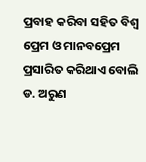ପ୍ରବାହ କରିବା ସହିତ ବିଶ୍ବ ପ୍ରେମ ଓ ମାନବପ୍ରେମ ପ୍ରସାରିତ କରିଥାଏ ବୋଲି ଡ. ଅରୁଣ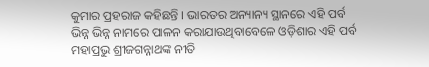କୁମାର ପ୍ରହରାଜ କହିଛନ୍ତି । ଭାରତର ଅନ୍ୟାନ୍ୟ ସ୍ଥାନରେ ଏହି ପର୍ବ ଭିନ୍ନ ଭିନ୍ନ ନାମରେ ପାଳନ କରାଯାଉଥିବାବେଳେ ଓଡ଼ିଶାର ଏହି ପର୍ବ ମହାପ୍ରଭୁ ଶ୍ରୀଜଗନ୍ନାଥଙ୍କ ନୀତି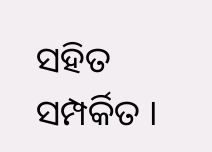ସହିତ ସମ୍ପର୍କିତ ।